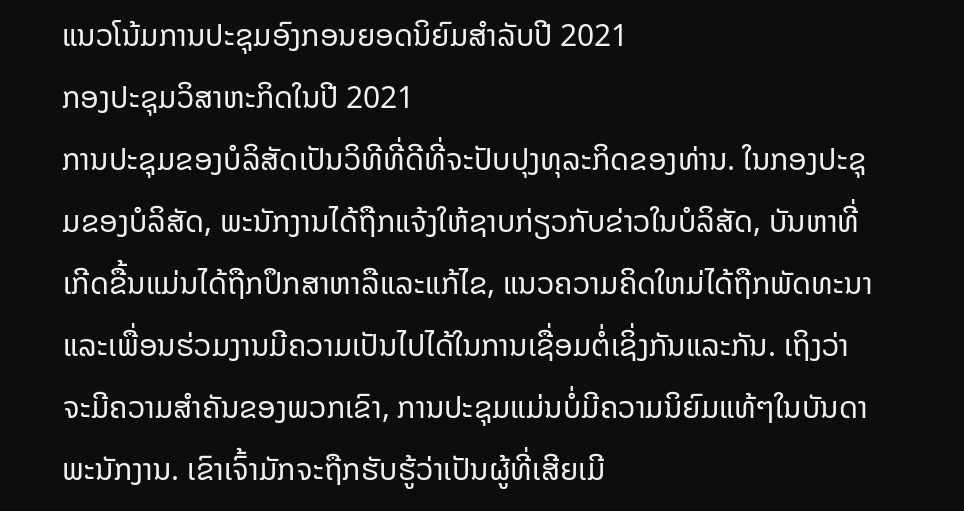ແນວໂນ້ມການປະຊຸມອົງກອນຍອດນິຍົມສຳລັບປີ 2021
ກອງປະຊຸມວິສາຫະກິດໃນປີ 2021
ການປະຊຸມຂອງບໍລິສັດເປັນວິທີທີ່ດີທີ່ຈະປັບປຸງທຸລະກິດຂອງທ່ານ. ໃນກອງປະຊຸມຂອງບໍລິສັດ, ພະນັກງານໄດ້ຖືກແຈ້ງໃຫ້ຊາບກ່ຽວກັບຂ່າວໃນບໍລິສັດ, ບັນຫາທີ່ເກີດຂື້ນແມ່ນໄດ້ຖືກປຶກສາຫາລືແລະແກ້ໄຂ, ແນວຄວາມຄິດໃຫມ່ໄດ້ຖືກພັດທະນາແລະເພື່ອນຮ່ວມງານມີຄວາມເປັນໄປໄດ້ໃນການເຊື່ອມຕໍ່ເຊິ່ງກັນແລະກັນ. ເຖິງວ່າຈະມີຄວາມສໍາຄັນຂອງພວກເຂົາ, ການປະຊຸມແມ່ນບໍ່ມີຄວາມນິຍົມແທ້ໆໃນບັນດາພະນັກງານ. ເຂົາເຈົ້າມັກຈະຖືກຮັບຮູ້ວ່າເປັນຜູ້ທີ່ເສີຍເມີ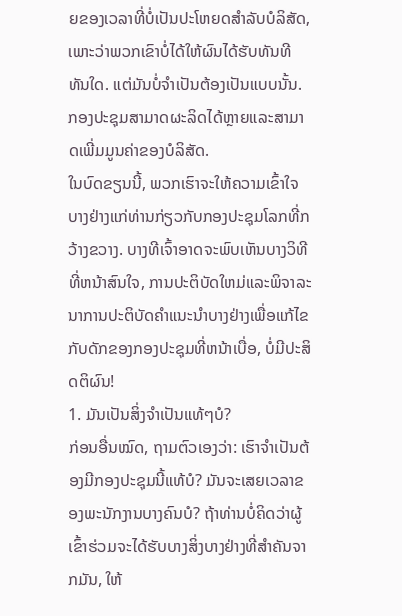ຍຂອງເວລາທີ່ບໍ່ເປັນປະໂຫຍດສໍາລັບບໍລິສັດ, ເພາະວ່າພວກເຂົາບໍ່ໄດ້ໃຫ້ຜົນໄດ້ຮັບທັນທີທັນໃດ. ແຕ່ມັນບໍ່ຈໍາເປັນຕ້ອງເປັນແບບນັ້ນ. ກອງປະຊຸມສາມາດຜະລິດໄດ້ຫຼາຍແລະສາມາດເພີ່ມມູນຄ່າຂອງບໍລິສັດ.
ໃນບົດຂຽນນີ້, ພວກເຮົາຈະໃຫ້ຄວາມເຂົ້າໃຈບາງຢ່າງແກ່ທ່ານກ່ຽວກັບກອງປະຊຸມໂລກທີ່ກວ້າງຂວາງ. ບາງທີເຈົ້າອາດຈະພົບເຫັນບາງວິທີທີ່ຫນ້າສົນໃຈ, ການປະຕິບັດໃຫມ່ແລະພິຈາລະນາການປະຕິບັດຄໍາແນະນໍາບາງຢ່າງເພື່ອແກ້ໄຂກັບດັກຂອງກອງປະຊຸມທີ່ຫນ້າເບື່ອ, ບໍ່ມີປະສິດຕິຜົນ!
1. ມັນເປັນສິ່ງຈໍາເປັນແທ້ໆບໍ?
ກ່ອນອື່ນໝົດ, ຖາມຕົວເອງວ່າ: ເຮົາຈຳເປັນຕ້ອງມີກອງປະຊຸມນີ້ແທ້ບໍ? ມັນຈະເສຍເວລາຂອງພະນັກງານບາງຄົນບໍ? ຖ້າທ່ານບໍ່ຄິດວ່າຜູ້ເຂົ້າຮ່ວມຈະໄດ້ຮັບບາງສິ່ງບາງຢ່າງທີ່ສໍາຄັນຈາກມັນ, ໃຫ້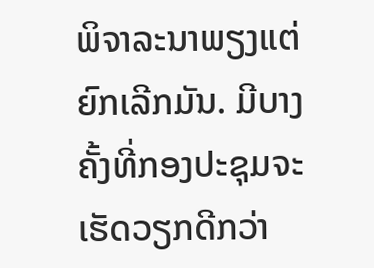ພິຈາລະນາພຽງແຕ່ຍົກເລີກມັນ. ມີບາງຄັ້ງທີ່ກອງປະຊຸມຈະເຮັດວຽກດີກວ່າ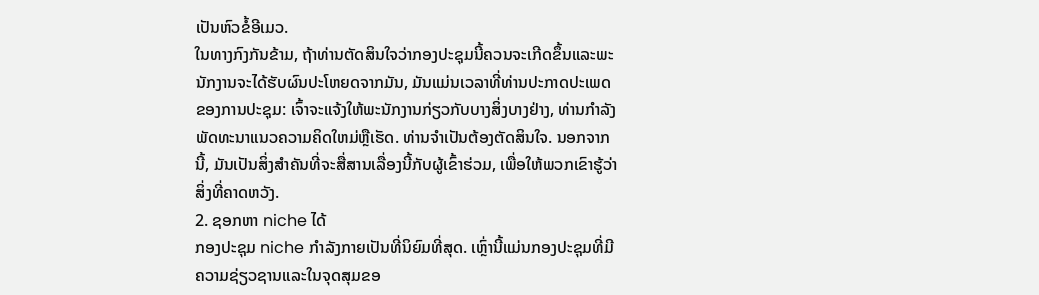ເປັນຫົວຂໍ້ອີເມວ.
ໃນທາງກົງກັນຂ້າມ, ຖ້າທ່ານຕັດສິນໃຈວ່າກອງປະຊຸມນີ້ຄວນຈະເກີດຂຶ້ນແລະພະນັກງານຈະໄດ້ຮັບຜົນປະໂຫຍດຈາກມັນ, ມັນແມ່ນເວລາທີ່ທ່ານປະກາດປະເພດຂອງການປະຊຸມ: ເຈົ້າຈະແຈ້ງໃຫ້ພະນັກງານກ່ຽວກັບບາງສິ່ງບາງຢ່າງ, ທ່ານກໍາລັງພັດທະນາແນວຄວາມຄິດໃຫມ່ຫຼືເຮັດ. ທ່ານຈໍາເປັນຕ້ອງຕັດສິນໃຈ. ນອກຈາກນີ້, ມັນເປັນສິ່ງສໍາຄັນທີ່ຈະສື່ສານເລື່ອງນີ້ກັບຜູ້ເຂົ້າຮ່ວມ, ເພື່ອໃຫ້ພວກເຂົາຮູ້ວ່າສິ່ງທີ່ຄາດຫວັງ.
2. ຊອກຫາ niche ໄດ້
ກອງປະຊຸມ niche ກໍາລັງກາຍເປັນທີ່ນິຍົມທີ່ສຸດ. ເຫຼົ່ານີ້ແມ່ນກອງປະຊຸມທີ່ມີຄວາມຊ່ຽວຊານແລະໃນຈຸດສຸມຂອ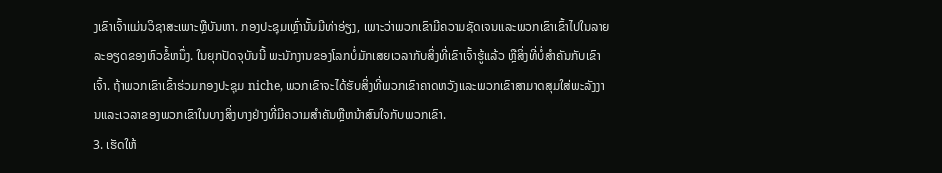ງເຂົາເຈົ້າແມ່ນວິຊາສະເພາະຫຼືບັນຫາ. ກອງປະຊຸມເຫຼົ່ານັ້ນມີທ່າອ່ຽງ, ເພາະວ່າພວກເຂົາມີຄວາມຊັດເຈນແລະພວກເຂົາເຂົ້າໄປໃນລາຍລະອຽດຂອງຫົວຂໍ້ຫນຶ່ງ. ໃນຍຸກປັດຈຸບັນນີ້ ພະນັກງານຂອງໂລກບໍ່ມັກເສຍເວລາກັບສິ່ງທີ່ເຂົາເຈົ້າຮູ້ແລ້ວ ຫຼືສິ່ງທີ່ບໍ່ສຳຄັນກັບເຂົາເຈົ້າ. ຖ້າພວກເຂົາເຂົ້າຮ່ວມກອງປະຊຸມ niche, ພວກເຂົາຈະໄດ້ຮັບສິ່ງທີ່ພວກເຂົາຄາດຫວັງແລະພວກເຂົາສາມາດສຸມໃສ່ພະລັງງານແລະເວລາຂອງພວກເຂົາໃນບາງສິ່ງບາງຢ່າງທີ່ມີຄວາມສໍາຄັນຫຼືຫນ້າສົນໃຈກັບພວກເຂົາ.
3. ເຮັດໃຫ້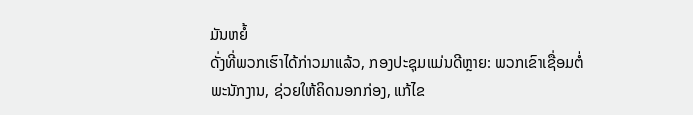ມັນຫຍໍ້
ດັ່ງທີ່ພວກເຮົາໄດ້ກ່າວມາແລ້ວ, ກອງປະຊຸມແມ່ນດີຫຼາຍ: ພວກເຂົາເຊື່ອມຕໍ່ພະນັກງານ, ຊ່ວຍໃຫ້ຄິດນອກກ່ອງ, ແກ້ໄຂ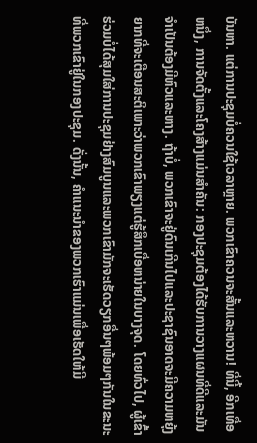ບັນຫາ. ແຕ່ການປະຊຸມບໍ່ຄວນໃຊ້ເວລາຫຼາຍ. ພວກເຂົາຄວນຈະສັ້ນແລະຫວານ! ທີ່ນີ້, ອີກເທື່ອຫນຶ່ງ, ການຈັດຕັ້ງແລະໂຄງສ້າງແມ່ນສໍາຄັນ: ກອງປະຊຸມຕ້ອງໄດ້ຮັບການວາງແຜນທີ່ດີແລະມັນຈໍາເປັນຕ້ອງມີຫົວແລະຫາງ. ຖ້າບໍ່, ພວກເຂົາຈະຢູ່ດົນເກີນໄປແລະປະຊາຊົນອາດຈະມີຄວາມຫຍຸ້ງຍາກທີ່ຈະເຕືອນສະຕິເພາະວ່າພວກເຂົາພຽງແຕ່ຮູ້ສຶກເບື່ອຫນ່າຍໃນບາງຈຸດ. ໂດຍທົ່ວໄປ, ຜູ້ເຂົ້າຮ່ວມບໍ່ໄດ້ສຸມໃສ່ການປະຊຸມຢ່າງສົມບູນແລະພວກເຂົາມັກຈະເຮັດວຽກອື່ນໆພ້ອມໆກັນໃນຂະນະທີ່ພວກເຂົາຢູ່ໃນກອງປະຊຸມ. ດັ່ງນັ້ນ, ຄໍາແນະນໍາຂອງພວກເຮົາແມ່ນເພື່ອເຮັດໃຫ້ມີ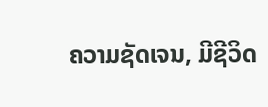ຄວາມຊັດເຈນ, ມີຊີວິດ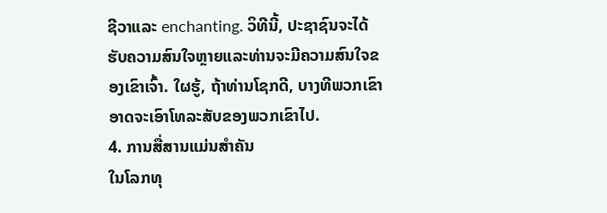ຊີວາແລະ enchanting. ວິທີນີ້, ປະຊາຊົນຈະໄດ້ຮັບຄວາມສົນໃຈຫຼາຍແລະທ່ານຈະມີຄວາມສົນໃຈຂອງເຂົາເຈົ້າ. ໃຜຮູ້, ຖ້າທ່ານໂຊກດີ, ບາງທີພວກເຂົາອາດຈະເອົາໂທລະສັບຂອງພວກເຂົາໄປ.
4. ການສື່ສານແມ່ນສໍາຄັນ
ໃນໂລກທຸ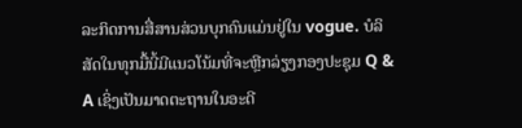ລະກິດການສື່ສານສ່ວນບຸກຄົນແມ່ນຢູ່ໃນ vogue. ບໍລິສັດໃນທຸກມື້ນີ້ມີແນວໂນ້ມທີ່ຈະຫຼີກລ່ຽງກອງປະຊຸມ Q & A ເຊິ່ງເປັນມາດຕະຖານໃນອະດີ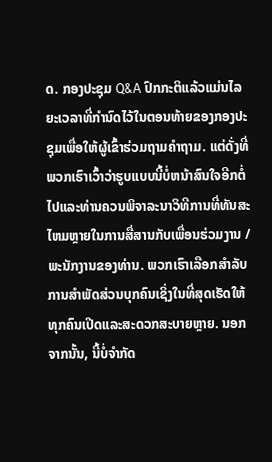ດ. ກອງປະຊຸມ Q&A ປົກກະຕິແລ້ວແມ່ນໄລຍະເວລາທີ່ກໍານົດໄວ້ໃນຕອນທ້າຍຂອງກອງປະຊຸມເພື່ອໃຫ້ຜູ້ເຂົ້າຮ່ວມຖາມຄໍາຖາມ. ແຕ່ດັ່ງທີ່ພວກເຮົາເວົ້າວ່າຮູບແບບນີ້ບໍ່ຫນ້າສົນໃຈອີກຕໍ່ໄປແລະທ່ານຄວນພິຈາລະນາວິທີການທີ່ທັນສະໄຫມຫຼາຍໃນການສື່ສານກັບເພື່ອນຮ່ວມງານ / ພະນັກງານຂອງທ່ານ. ພວກເຮົາເລືອກສໍາລັບການສໍາພັດສ່ວນບຸກຄົນເຊິ່ງໃນທີ່ສຸດເຮັດໃຫ້ທຸກຄົນເປີດແລະສະດວກສະບາຍຫຼາຍ. ນອກຈາກນັ້ນ, ນີ້ບໍ່ຈໍາກັດ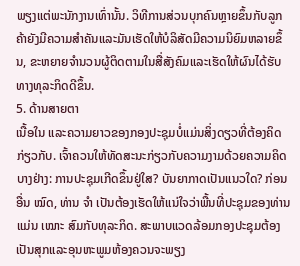ພຽງແຕ່ພະນັກງານເທົ່ານັ້ນ. ວິທີການສ່ວນບຸກຄົນຫຼາຍຂຶ້ນກັບລູກຄ້າຍັງມີຄວາມສໍາຄັນແລະມັນເຮັດໃຫ້ບໍລິສັດມີຄວາມນິຍົມຫລາຍຂຶ້ນ, ຂະຫຍາຍຈໍານວນຜູ້ຕິດຕາມໃນສື່ສັງຄົມແລະເຮັດໃຫ້ຜົນໄດ້ຮັບທາງທຸລະກິດດີຂຶ້ນ.
5. ດ້ານສາຍຕາ
ເນື້ອໃນ ແລະຄວາມຍາວຂອງກອງປະຊຸມບໍ່ແມ່ນສິ່ງດຽວທີ່ຕ້ອງຄິດກ່ຽວກັບ. ເຈົ້າຄວນໃຫ້ທັດສະນະກ່ຽວກັບຄວາມງາມດ້ວຍຄວາມຄິດບາງຢ່າງ: ການປະຊຸມເກີດຂຶ້ນຢູ່ໃສ? ບັນຍາກາດເປັນແນວໃດ? ກ່ອນອື່ນ ໝົດ, ທ່ານ ຈຳ ເປັນຕ້ອງເຮັດໃຫ້ແນ່ໃຈວ່າພື້ນທີ່ປະຊຸມຂອງທ່ານແມ່ນ ເໝາະ ສົມກັບທຸລະກິດ. ສະພາບແວດລ້ອມກອງປະຊຸມຕ້ອງເປັນສຸກແລະອຸນຫະພູມຫ້ອງຄວນຈະພຽງ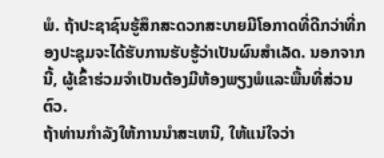ພໍ. ຖ້າປະຊາຊົນຮູ້ສຶກສະດວກສະບາຍມີໂອກາດທີ່ດີກວ່າທີ່ກອງປະຊຸມຈະໄດ້ຮັບການຮັບຮູ້ວ່າເປັນຜົນສໍາເລັດ. ນອກຈາກນີ້, ຜູ້ເຂົ້າຮ່ວມຈໍາເປັນຕ້ອງມີຫ້ອງພຽງພໍແລະພື້ນທີ່ສ່ວນຕົວ.
ຖ້າທ່ານກໍາລັງໃຫ້ການນໍາສະເຫນີ, ໃຫ້ແນ່ໃຈວ່າ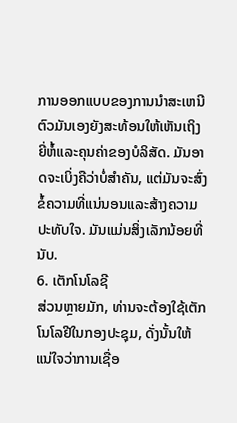ການອອກແບບຂອງການນໍາສະເຫນີຕົວມັນເອງຍັງສະທ້ອນໃຫ້ເຫັນເຖິງຍີ່ຫໍ້ແລະຄຸນຄ່າຂອງບໍລິສັດ. ມັນອາດຈະເບິ່ງຄືວ່າບໍ່ສໍາຄັນ, ແຕ່ມັນຈະສົ່ງຂໍ້ຄວາມທີ່ແນ່ນອນແລະສ້າງຄວາມປະທັບໃຈ. ມັນແມ່ນສິ່ງເລັກນ້ອຍທີ່ນັບ.
6. ເຕັກໂນໂລຊີ
ສ່ວນຫຼາຍມັກ, ທ່ານຈະຕ້ອງໃຊ້ເຕັກໂນໂລຢີໃນກອງປະຊຸມ, ດັ່ງນັ້ນໃຫ້ແນ່ໃຈວ່າການເຊື່ອ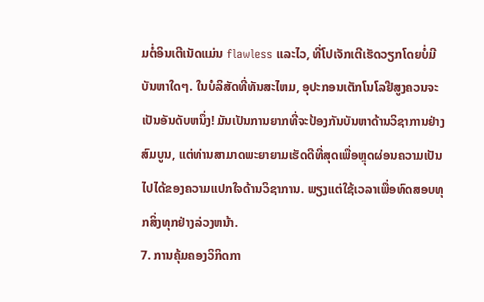ມຕໍ່ອິນເຕີເນັດແມ່ນ flawless ແລະໄວ, ທີ່ໂປເຈັກເຕີເຮັດວຽກໂດຍບໍ່ມີບັນຫາໃດໆ. ໃນບໍລິສັດທີ່ທັນສະໄຫມ, ອຸປະກອນເຕັກໂນໂລຢີສູງຄວນຈະເປັນອັນດັບຫນຶ່ງ! ມັນເປັນການຍາກທີ່ຈະປ້ອງກັນບັນຫາດ້ານວິຊາການຢ່າງສົມບູນ, ແຕ່ທ່ານສາມາດພະຍາຍາມເຮັດດີທີ່ສຸດເພື່ອຫຼຸດຜ່ອນຄວາມເປັນໄປໄດ້ຂອງຄວາມແປກໃຈດ້ານວິຊາການ. ພຽງແຕ່ໃຊ້ເວລາເພື່ອທົດສອບທຸກສິ່ງທຸກຢ່າງລ່ວງຫນ້າ.
7. ການຄຸ້ມຄອງວິກິດກາ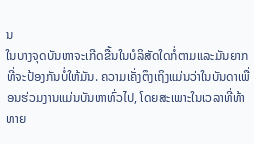ນ
ໃນບາງຈຸດບັນຫາຈະເກີດຂື້ນໃນບໍລິສັດໃດກໍ່ຕາມແລະມັນຍາກທີ່ຈະປ້ອງກັນບໍ່ໃຫ້ມັນ. ຄວາມເຄັ່ງຕຶງເຖິງແມ່ນວ່າໃນບັນດາເພື່ອນຮ່ວມງານແມ່ນບັນຫາທົ່ວໄປ, ໂດຍສະເພາະໃນເວລາທີ່ທ້າທາຍ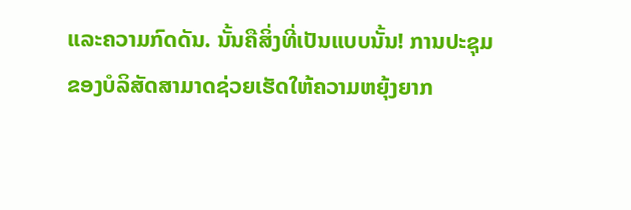ແລະຄວາມກົດດັນ. ນັ້ນຄືສິ່ງທີ່ເປັນແບບນັ້ນ! ການປະຊຸມຂອງບໍລິສັດສາມາດຊ່ວຍເຮັດໃຫ້ຄວາມຫຍຸ້ງຍາກ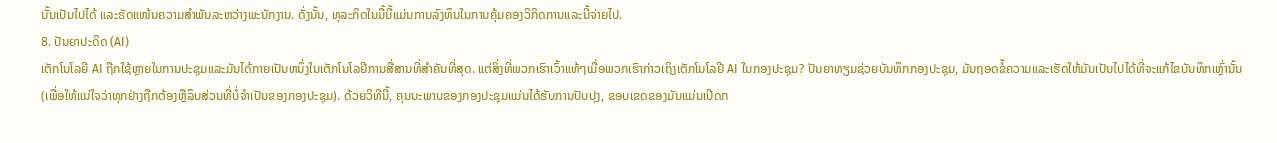ນັ້ນເປັນໄປໄດ້ ແລະຮັດແໜ້ນຄວາມສຳພັນລະຫວ່າງພະນັກງານ. ດັ່ງນັ້ນ, ທຸລະກິດໃນມື້ນີ້ແມ່ນການລົງທຶນໃນການຄຸ້ມຄອງວິກິດການແລະນີ້ຈ່າຍໄປ.
8. ປັນຍາປະດິດ (AI)
ເຕັກໂນໂລຍີ AI ຖືກໃຊ້ຫຼາຍໃນການປະຊຸມແລະມັນໄດ້ກາຍເປັນຫນຶ່ງໃນເຕັກໂນໂລຢີການສື່ສານທີ່ສໍາຄັນທີ່ສຸດ. ແຕ່ສິ່ງທີ່ພວກເຮົາເວົ້າແທ້ໆເມື່ອພວກເຮົາກ່າວເຖິງເຕັກໂນໂລຢີ AI ໃນກອງປະຊຸມ? ປັນຍາທຽມຊ່ວຍບັນທຶກກອງປະຊຸມ, ມັນຖອດຂໍ້ຄວາມແລະເຮັດໃຫ້ມັນເປັນໄປໄດ້ທີ່ຈະແກ້ໄຂບັນທຶກເຫຼົ່ານັ້ນ (ເພື່ອໃຫ້ແນ່ໃຈວ່າທຸກຢ່າງຖືກຕ້ອງຫຼືລຶບສ່ວນທີ່ບໍ່ຈໍາເປັນຂອງກອງປະຊຸມ). ດ້ວຍວິທີນີ້, ຄຸນນະພາບຂອງກອງປະຊຸມແມ່ນໄດ້ຮັບການປັບປຸງ, ຂອບເຂດຂອງມັນແມ່ນເປີດກ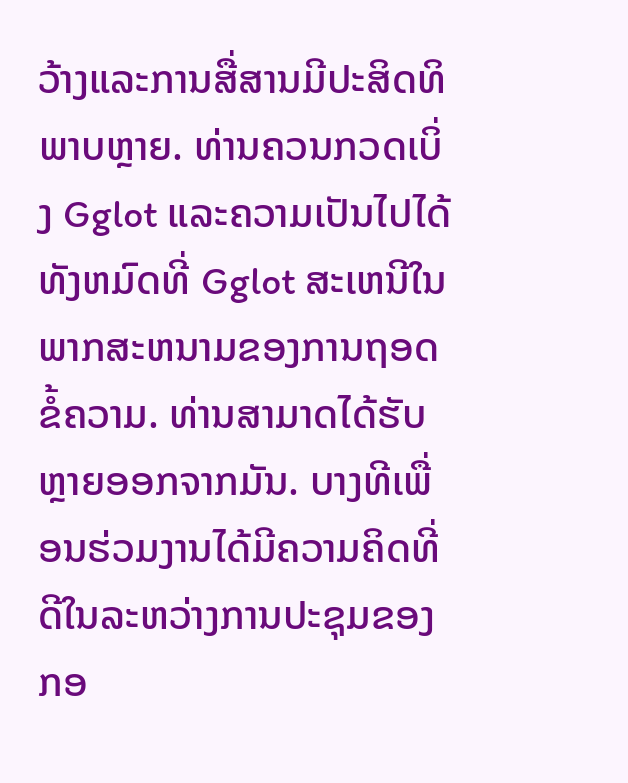ວ້າງແລະການສື່ສານມີປະສິດທິພາບຫຼາຍ. ທ່ານຄວນກວດເບິ່ງ Gglot ແລະຄວາມເປັນໄປໄດ້ທັງຫມົດທີ່ Gglot ສະເຫນີໃນພາກສະຫນາມຂອງການຖອດຂໍ້ຄວາມ. ທ່ານສາມາດໄດ້ຮັບຫຼາຍອອກຈາກມັນ. ບາງທີເພື່ອນຮ່ວມງານໄດ້ມີຄວາມຄິດທີ່ດີໃນລະຫວ່າງການປະຊຸມຂອງກອ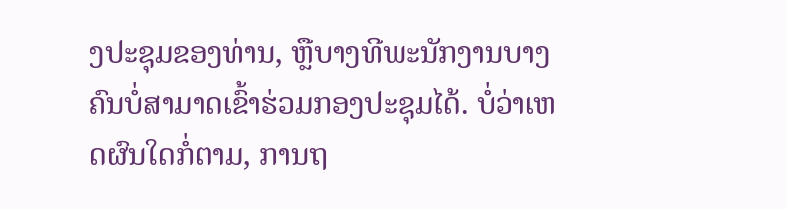ງປະຊຸມຂອງທ່ານ, ຫຼືບາງທີພະນັກງານບາງຄົນບໍ່ສາມາດເຂົ້າຮ່ວມກອງປະຊຸມໄດ້. ບໍ່ວ່າເຫດຜົນໃດກໍ່ຕາມ, ການຖ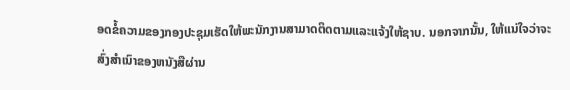ອດຂໍ້ຄວາມຂອງກອງປະຊຸມເຮັດໃຫ້ພະນັກງານສາມາດຕິດຕາມແລະແຈ້ງໃຫ້ຊາບ. ນອກຈາກນັ້ນ, ໃຫ້ແນ່ໃຈວ່າຈະສົ່ງສໍາເນົາຂອງຫນັງສືຜ່ານ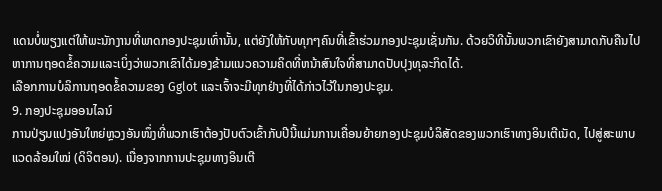ແດນບໍ່ພຽງແຕ່ໃຫ້ພະນັກງານທີ່ພາດກອງປະຊຸມເທົ່ານັ້ນ, ແຕ່ຍັງໃຫ້ກັບທຸກໆຄົນທີ່ເຂົ້າຮ່ວມກອງປະຊຸມເຊັ່ນກັນ. ດ້ວຍວິທີນັ້ນພວກເຂົາຍັງສາມາດກັບຄືນໄປຫາການຖອດຂໍ້ຄວາມແລະເບິ່ງວ່າພວກເຂົາໄດ້ມອງຂ້າມແນວຄວາມຄິດທີ່ຫນ້າສົນໃຈທີ່ສາມາດປັບປຸງທຸລະກິດໄດ້.
ເລືອກການບໍລິການຖອດຂໍ້ຄວາມຂອງ Gglot ແລະເຈົ້າຈະມີທຸກຢ່າງທີ່ໄດ້ກ່າວໄວ້ໃນກອງປະຊຸມ.
9. ກອງປະຊຸມອອນໄລນ໌
ການປ່ຽນແປງອັນໃຫຍ່ຫຼວງອັນໜຶ່ງທີ່ພວກເຮົາຕ້ອງປັບຕົວເຂົ້າກັບປີນີ້ແມ່ນການເຄື່ອນຍ້າຍກອງປະຊຸມບໍລິສັດຂອງພວກເຮົາທາງອິນເຕີເນັດ, ໄປສູ່ສະພາບແວດລ້ອມໃໝ່ (ດິຈິຕອນ). ເນື່ອງຈາກການປະຊຸມທາງອິນເຕີ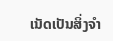ເນັດເປັນສິ່ງຈຳ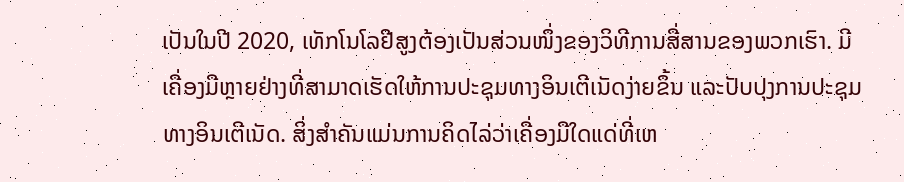ເປັນໃນປີ 2020, ເທັກໂນໂລຢີສູງຕ້ອງເປັນສ່ວນໜຶ່ງຂອງວິທີການສື່ສານຂອງພວກເຮົາ. ມີເຄື່ອງມືຫຼາຍຢ່າງທີ່ສາມາດເຮັດໃຫ້ການປະຊຸມທາງອິນເຕີເນັດງ່າຍຂຶ້ນ ແລະປັບປຸງການປະຊຸມທາງອິນເຕີເນັດ. ສິ່ງສໍາຄັນແມ່ນການຄິດໄລ່ວ່າເຄື່ອງມືໃດແດ່ທີ່ເຫ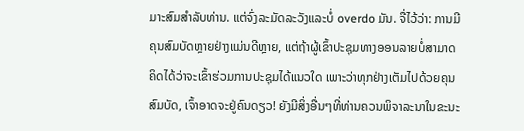ມາະສົມສໍາລັບທ່ານ. ແຕ່ຈົ່ງລະມັດລະວັງແລະບໍ່ overdo ມັນ. ຈື່ໄວ້ວ່າ: ການມີຄຸນສົມບັດຫຼາຍຢ່າງແມ່ນດີຫຼາຍ, ແຕ່ຖ້າຜູ້ເຂົ້າປະຊຸມທາງອອນລາຍບໍ່ສາມາດຄິດໄດ້ວ່າຈະເຂົ້າຮ່ວມການປະຊຸມໄດ້ແນວໃດ ເພາະວ່າທຸກຢ່າງເຕັມໄປດ້ວຍຄຸນສົມບັດ, ເຈົ້າອາດຈະຢູ່ຄົນດຽວ! ຍັງມີສິ່ງອື່ນໆທີ່ທ່ານຄວນພິຈາລະນາໃນຂະນະ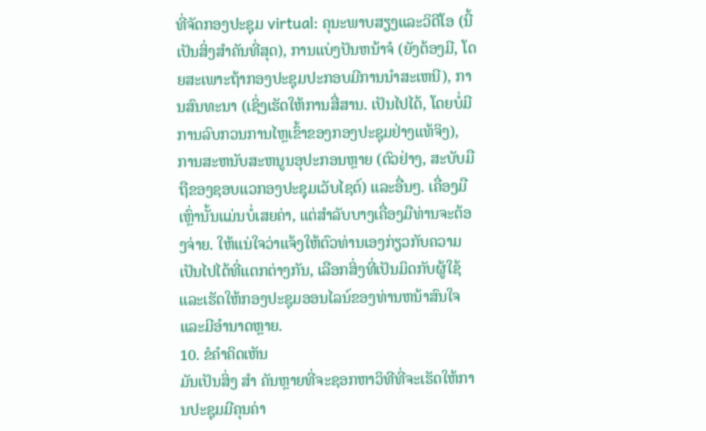ທີ່ຈັດກອງປະຊຸມ virtual: ຄຸນະພາບສຽງແລະວິດີໂອ (ນີ້ເປັນສິ່ງສໍາຄັນທີ່ສຸດ), ການແບ່ງປັນຫນ້າຈໍ (ຍັງຕ້ອງມີ, ໂດຍສະເພາະຖ້າກອງປະຊຸມປະກອບມີການນໍາສະເຫນີ), ການສົນທະນາ (ເຊິ່ງເຮັດໃຫ້ການສື່ສານ. ເປັນໄປໄດ້, ໂດຍບໍ່ມີການລົບກວນການໄຫຼເຂົ້າຂອງກອງປະຊຸມຢ່າງແທ້ຈິງ), ການສະຫນັບສະຫນູນອຸປະກອນຫຼາຍ (ຕົວຢ່າງ, ສະບັບມືຖືຂອງຊອບແວກອງປະຊຸມເວັບໄຊຕ໌) ແລະອື່ນໆ. ເຄື່ອງມືເຫຼົ່ານັ້ນແມ່ນບໍ່ເສຍຄ່າ, ແຕ່ສໍາລັບບາງເຄື່ອງມືທ່ານຈະຕ້ອງຈ່າຍ. ໃຫ້ແນ່ໃຈວ່າແຈ້ງໃຫ້ຕົວທ່ານເອງກ່ຽວກັບຄວາມເປັນໄປໄດ້ທີ່ແຕກຕ່າງກັນ, ເລືອກສິ່ງທີ່ເປັນມິດກັບຜູ້ໃຊ້ແລະເຮັດໃຫ້ກອງປະຊຸມອອນໄລນ໌ຂອງທ່ານຫນ້າສົນໃຈແລະມີອໍານາດຫຼາຍ.
10. ຂໍຄໍາຄິດເຫັນ
ມັນເປັນສິ່ງ ສຳ ຄັນຫຼາຍທີ່ຈະຊອກຫາວິທີທີ່ຈະເຮັດໃຫ້ການປະຊຸມມີຄຸນຄ່າ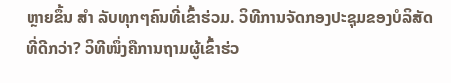ຫຼາຍຂຶ້ນ ສຳ ລັບທຸກໆຄົນທີ່ເຂົ້າຮ່ວມ. ວິທີການຈັດກອງປະຊຸມຂອງບໍລິສັດທີ່ດີກວ່າ? ວິທີໜຶ່ງຄືການຖາມຜູ້ເຂົ້າຮ່ວ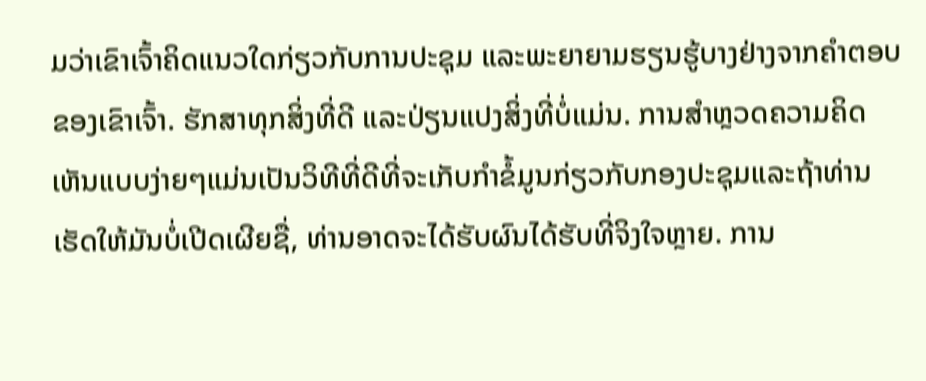ມວ່າເຂົາເຈົ້າຄິດແນວໃດກ່ຽວກັບການປະຊຸມ ແລະພະຍາຍາມຮຽນຮູ້ບາງຢ່າງຈາກຄຳຕອບຂອງເຂົາເຈົ້າ. ຮັກສາທຸກສິ່ງທີ່ດີ ແລະປ່ຽນແປງສິ່ງທີ່ບໍ່ແມ່ນ. ການສໍາຫຼວດຄວາມຄິດເຫັນແບບງ່າຍໆແມ່ນເປັນວິທີທີ່ດີທີ່ຈະເກັບກໍາຂໍ້ມູນກ່ຽວກັບກອງປະຊຸມແລະຖ້າທ່ານເຮັດໃຫ້ມັນບໍ່ເປີດເຜີຍຊື່, ທ່ານອາດຈະໄດ້ຮັບຜົນໄດ້ຮັບທີ່ຈິງໃຈຫຼາຍ. ການ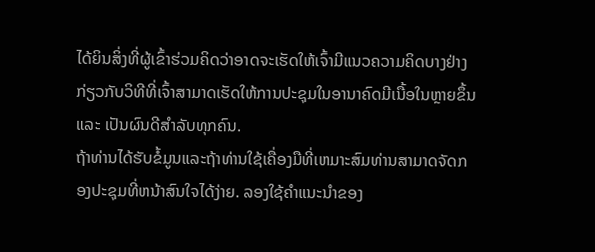ໄດ້ຍິນສິ່ງທີ່ຜູ້ເຂົ້າຮ່ວມຄິດວ່າອາດຈະເຮັດໃຫ້ເຈົ້າມີແນວຄວາມຄິດບາງຢ່າງກ່ຽວກັບວິທີທີ່ເຈົ້າສາມາດເຮັດໃຫ້ການປະຊຸມໃນອານາຄົດມີເນື້ອໃນຫຼາຍຂຶ້ນ ແລະ ເປັນຜົນດີສໍາລັບທຸກຄົນ.
ຖ້າທ່ານໄດ້ຮັບຂໍ້ມູນແລະຖ້າທ່ານໃຊ້ເຄື່ອງມືທີ່ເຫມາະສົມທ່ານສາມາດຈັດກອງປະຊຸມທີ່ຫນ້າສົນໃຈໄດ້ງ່າຍ. ລອງໃຊ້ຄໍາແນະນໍາຂອງ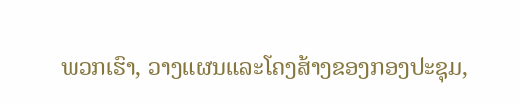ພວກເຮົາ, ວາງແຜນແລະໂຄງສ້າງຂອງກອງປະຊຸມ,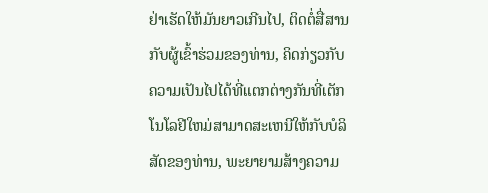ຢ່າເຮັດໃຫ້ມັນຍາວເກີນໄປ, ຕິດຕໍ່ສື່ສານກັບຜູ້ເຂົ້າຮ່ວມຂອງທ່ານ, ຄິດກ່ຽວກັບຄວາມເປັນໄປໄດ້ທີ່ແຕກຕ່າງກັນທີ່ເຕັກໂນໂລຢີໃຫມ່ສາມາດສະເຫນີໃຫ້ກັບບໍລິສັດຂອງທ່ານ, ພະຍາຍາມສ້າງຄວາມ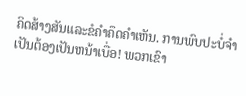ຄິດສ້າງສັນແລະຂໍຄໍາຄຶດຄໍາເຫັນ. ການພົບປະບໍ່ຈໍາເປັນຕ້ອງເປັນຫນ້າເບື່ອ! ພວກເຂົາ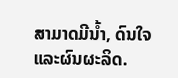ສາມາດມີນ້ຳ, ດົນໃຈແລະຜົນຜະລິດ.